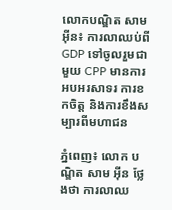លោកបណ្ឌិត សាម អ៊ីន៖ ការលាឈប់ពី GDP ទៅចូលរួមជាមួយ CPP មានការអបអរសាទរ ការខកចិត្ត និងការខឹងសម្បារពីមហាជន

ភ្នំពេញ៖ លោក បណ្ឌិត សាម អ៊ីន ថ្លែងថា ការលាឈ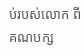ប់របស់លោក ពីគណបក្ស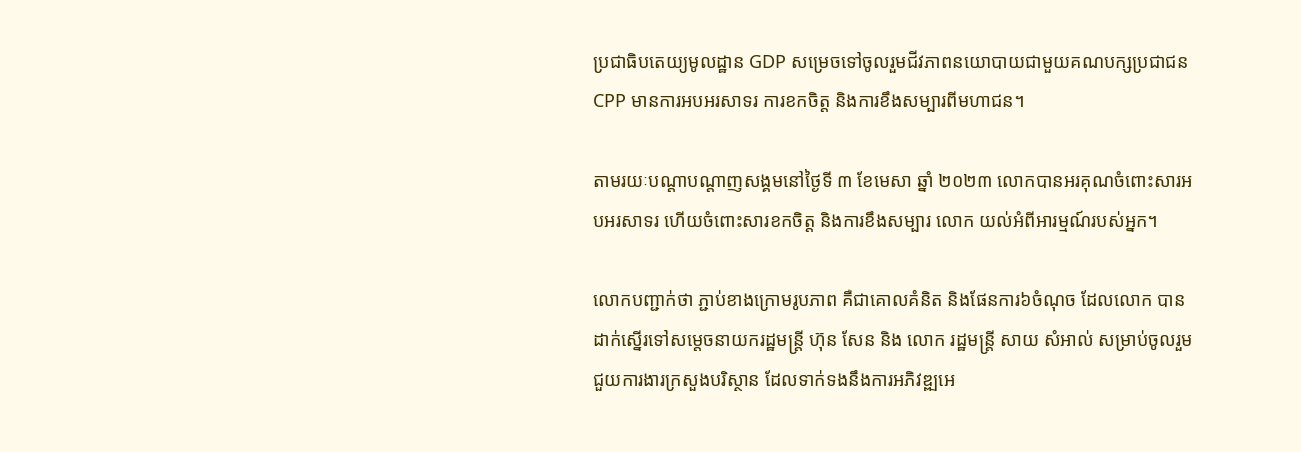ប្រជាធិបតេយ្យមូលដ្ឋាន GDP សម្រេចទៅចូលរួមជីវភាពនយោបាយជាមួយគណបក្សប្រជាជន CPP មានការអបអរសាទរ ការខកចិត្ត និងការខឹងសម្បារពីមហាជន។

តាមរយៈបណ្តាបណ្តាញសង្គមនៅថ្ងៃទី ៣ ខែមេសា ឆ្នាំ ២០២៣ លោកបានអរគុណចំពោះសារអបអរសាទរ ហើយចំពោះសារខកចិត្ត និងការខឹងសម្បារ លោក យល់អំពីអារម្មណ៍របស់អ្នក។

លោកបញ្ជាក់ថា ភ្ជាប់ខាងក្រោមរូបភាព គឺជាគោលគំនិត និងផែនការ៦ចំណុច ដែលលោក បានដាក់ស្នើរទៅសម្តេចនាយករដ្ឋមន្រ្តី ហ៊ុន សែន និង លោក រដ្ឋមន្រ្តី សាយ សំអាល់ សម្រាប់ចូលរួមជួយការងារក្រសួងបរិស្ថាន ដែលទាក់ទងនឹងការអភិវឌ្ឍអេ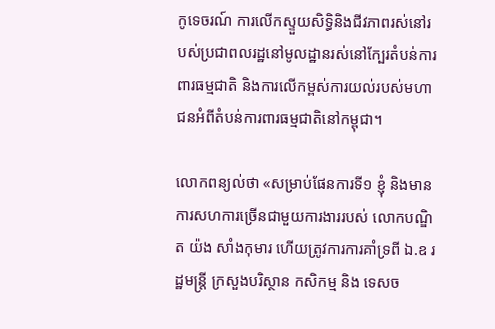កូទេចរណ៍ ការលើកស្ទួយសិទ្ធិនិងជីវភាពរស់នៅរបស់ប្រជាពលរដ្ឋនៅមូលដ្ឋានរស់នៅក្បែរតំបន់ការពារធម្មជាតិ និងការលើកម្ពស់ការយល់របស់មហាជនអំពីតំបន់ការពារធម្មជាតិនៅកម្ពុជា។

លោកពន្យល់ថា «សម្រាប់ផែនការទី១ ខ្ញុំ និងមានការសហការច្រើនជាមួយការងាររបស់ លោកបណ្ឌិត យ៉ង សាំងកុមារ ហើយត្រូវការការគាំទ្រពី ឯ.ឧ រដ្ឋមន្រ្តី ក្រសួងបរិស្ថាន កសិកម្ម និង ទេសច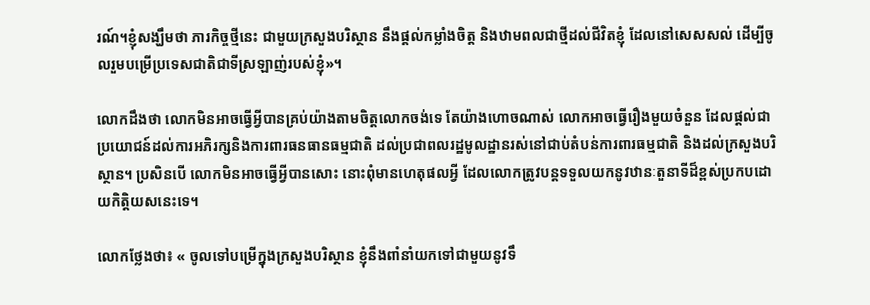រណ៍។ខ្ញុំសង្ឃឹមថា ភារកិច្ចថ្មីនេះ ជាមួយក្រសួងបរិស្ថាន នឹងផ្តល់កម្លាំងចិត្ត និងឋាមពលជាថ្មីដល់ជីវិតខ្ញុំ ដែលនៅសេសសល់ ដើម្បីចូលរួមបម្រើប្រទេសជាតិជាទីស្រឡាញ់របស់ខ្ញុំ»។

លោកដឹងថា លោកមិនអាចធ្វើអ្វីបានគ្រប់យ៉ាងតាមចិត្តលោកចង់ទេ តែយ៉ាងហោចណាស់ លោកអាចធ្វើរឿងមួយចំនួន ដែលផ្តល់ជាប្រយោជន៍ដល់ការអភិរក្សនិងការពារធនធានធម្មជាតិ ដល់ប្រជាពលរដ្ឋមូលដ្ឋានរស់នៅជាប់តំបន់ការពារធម្មជាតិ និងដល់ក្រសួងបរិស្ថាន។ ប្រសិនបើ លោកមិនអាចធ្វើអ្វីបានសោះ នោះពុំមានហេតុផលអ្វី ដែលលោកត្រូវបន្តទទួលយកនូវឋានៈតួនាទីដ៏ខ្ពស់ប្រកបដោយកិត្តិយសនេះទេ។

លោកថ្លែងថា៖ « ចូលទៅបម្រើក្នុងក្រសួងបរិស្ថាន ខ្ញុំនឹងពាំនាំយកទៅជាមួយនូវទឹ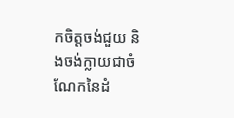កចិត្តចង់ជួយ និងចង់ក្លាយជាចំណែកនៃដំ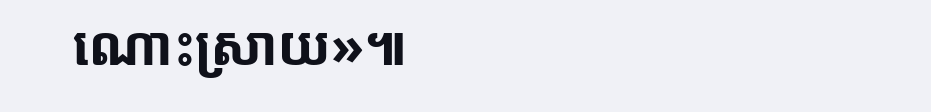ណោះស្រាយ»៕